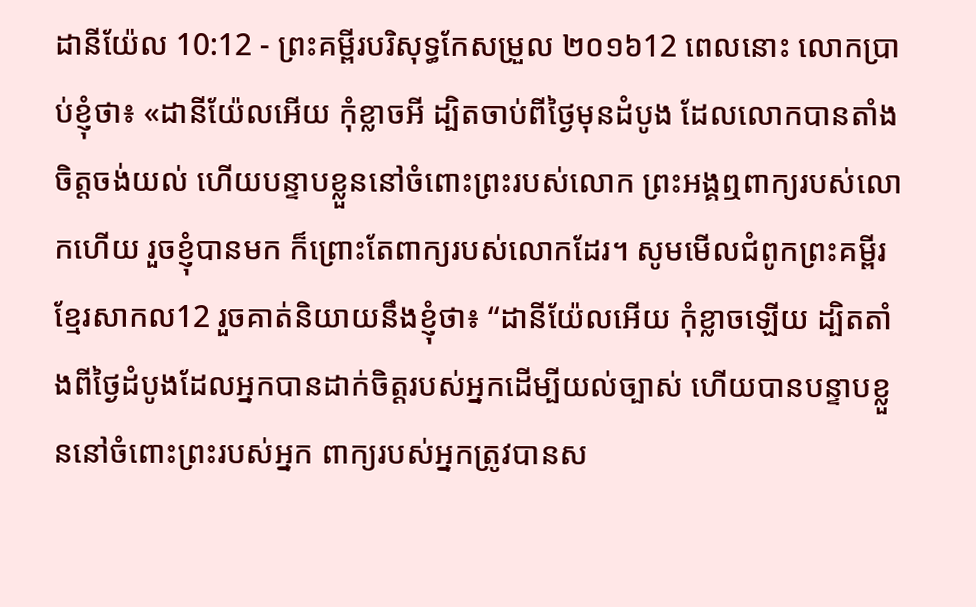ដានីយ៉ែល 10:12 - ព្រះគម្ពីរបរិសុទ្ធកែសម្រួល ២០១៦12 ពេលនោះ លោកប្រាប់ខ្ញុំថា៖ «ដានីយ៉ែលអើយ កុំខ្លាចអី ដ្បិតចាប់ពីថ្ងៃមុនដំបូង ដែលលោកបានតាំងចិត្តចង់យល់ ហើយបន្ទាបខ្លួននៅចំពោះព្រះរបស់លោក ព្រះអង្គឮពាក្យរបស់លោកហើយ រួចខ្ញុំបានមក ក៏ព្រោះតែពាក្យរបស់លោកដែរ។ សូមមើលជំពូកព្រះគម្ពីរខ្មែរសាកល12 រួចគាត់និយាយនឹងខ្ញុំថា៖ “ដានីយ៉ែលអើយ កុំខ្លាចឡើយ ដ្បិតតាំងពីថ្ងៃដំបូងដែលអ្នកបានដាក់ចិត្តរបស់អ្នកដើម្បីយល់ច្បាស់ ហើយបានបន្ទាបខ្លួននៅចំពោះព្រះរបស់អ្នក ពាក្យរបស់អ្នកត្រូវបានស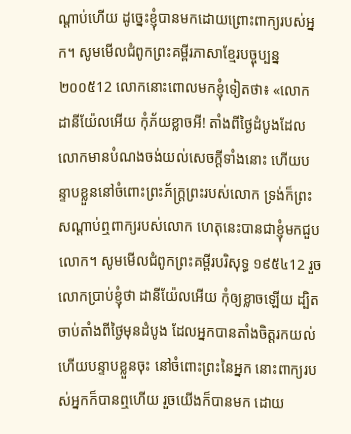ណ្ដាប់ហើយ ដូច្នេះខ្ញុំបានមកដោយព្រោះពាក្យរបស់អ្នក។ សូមមើលជំពូកព្រះគម្ពីរភាសាខ្មែរបច្ចុប្បន្ន ២០០៥12 លោកនោះពោលមកខ្ញុំទៀតថា៖ «លោកដានីយ៉ែលអើយ កុំភ័យខ្លាចអី! តាំងពីថ្ងៃដំបូងដែលលោកមានបំណងចង់យល់សេចក្ដីទាំងនោះ ហើយបន្ទាបខ្លួននៅចំពោះព្រះភ័ក្ត្រព្រះរបស់លោក ទ្រង់ក៏ព្រះសណ្ដាប់ឮពាក្យរបស់លោក ហេតុនេះបានជាខ្ញុំមកជួបលោក។ សូមមើលជំពូកព្រះគម្ពីរបរិសុទ្ធ ១៩៥៤12 រួចលោកប្រាប់ខ្ញុំថា ដានីយ៉ែលអើយ កុំឲ្យខ្លាចឡើយ ដ្បិតចាប់តាំងពីថ្ងៃមុនដំបូង ដែលអ្នកបានតាំងចិត្តរកយល់ ហើយបន្ទាបខ្លួនចុះ នៅចំពោះព្រះនៃអ្នក នោះពាក្យរបស់អ្នកក៏បានឮហើយ រួចយើងក៏បានមក ដោយ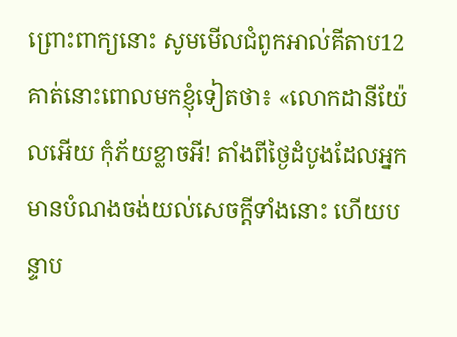ព្រោះពាក្យនោះ សូមមើលជំពូកអាល់គីតាប12 គាត់នោះពោលមកខ្ញុំទៀតថា៖ «លោកដានីយ៉ែលអើយ កុំភ័យខ្លាចអី! តាំងពីថ្ងៃដំបូងដែលអ្នកមានបំណងចង់យល់សេចក្ដីទាំងនោះ ហើយបន្ទាប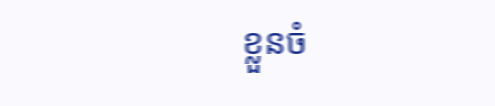ខ្លួនចំ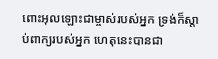ពោះអុលឡោះជាម្ចាស់របស់អ្នក ទ្រង់ក៏ស្តាប់ពាក្យរបស់អ្នក ហេតុនេះបានជា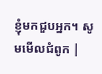ខ្ញុំមកជួបអ្នក។ សូមមើលជំពូក |